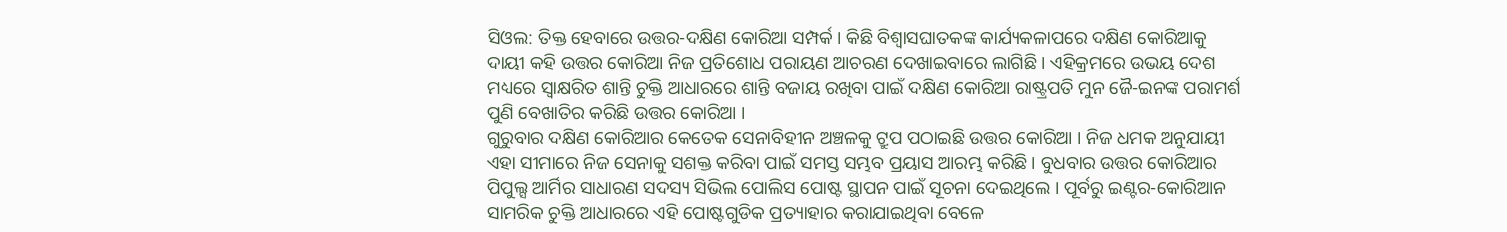ସିଓଲ: ତିକ୍ତ ହେବାରେ ଉତ୍ତର-ଦକ୍ଷିଣ କୋରିଆ ସମ୍ପର୍କ । କିଛି ବିଶ୍ବାସଘାତକଙ୍କ କାର୍ଯ୍ୟକଳାପରେ ଦକ୍ଷିଣ କୋରିଆକୁ ଦାୟୀ କହି ଉତ୍ତର କୋରିଆ ନିଜ ପ୍ରତିଶୋଧ ପରାୟଣ ଆଚରଣ ଦେଖାଇବାରେ ଲାଗିଛି । ଏହିକ୍ରମରେ ଉଭୟ ଦେଶ ମଧ୍ୟରେ ସ୍ବାକ୍ଷରିତ ଶାନ୍ତି ଚୁକ୍ତି ଆଧାରରେ ଶାନ୍ତି ବଜାୟ ରଖିବା ପାଇଁ ଦକ୍ଷିଣ କୋରିଆ ରାଷ୍ଟ୍ରପତି ମୁନ ଜୈ-ଇନଙ୍କ ପରାମର୍ଶ ପୁଣି ବେଖାତିର କରିଛି ଉତ୍ତର କୋରିଆ ।
ଗୁରୁବାର ଦକ୍ଷିଣ କୋରିଆର କେତେକ ସେନାବିହୀନ ଅଞ୍ଚଳକୁ ଟ୍ରୁପ ପଠାଇଛି ଉତ୍ତର କୋରିଆ । ନିଜ ଧମକ ଅନୁଯାୟୀ ଏହା ସୀମାରେ ନିଜ ସେନାକୁ ସଶକ୍ତ କରିବା ପାଇଁ ସମସ୍ତ ସମ୍ଭବ ପ୍ରୟାସ ଆରମ୍ଭ କରିଛି । ବୁଧବାର ଉତ୍ତର କୋରିଆର ପିପୁଲ୍ସ ଆର୍ମିର ସାଧାରଣ ସଦସ୍ୟ ସିଭିଲ ପୋଲିସ ପୋଷ୍ଟ ସ୍ଥାପନ ପାଇଁ ସୂଚନା ଦେଇଥିଲେ । ପୂର୍ବରୁ ଇଣ୍ଟର-କୋରିଆନ ସାମରିକ ଚୁକ୍ତି ଆଧାରରେ ଏହି ପୋଷ୍ଟଗୁଡିକ ପ୍ରତ୍ୟାହାର କରାଯାଇଥିବା ବେଳେ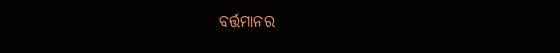ବର୍ତ୍ତମାନର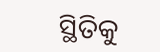ସ୍ଥିତିକୁ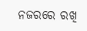ନଜରରେ ରଖି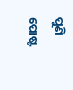ପୁଣି ପୋଷ୍ଟ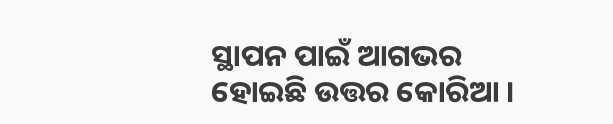ସ୍ଥାପନ ପାଇଁ ଆଗଭର ହୋଇଛି ଉତ୍ତର କୋରିଆ ।